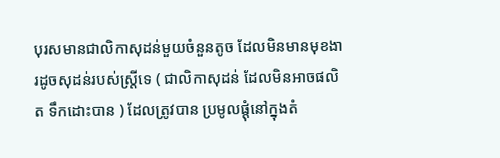បុរសមានជាលិកាសុដន់មួយចំនួនតូច ដែលមិនមានមុខងារដូចសុដន់របស់ស្រី្តទេ ( ជាលិកាសុដន់ ដែលមិនអាចផលិត ទឹកដោះបាន ) ដែលត្រូវបាន ប្រមូលផ្តុំនៅក្នុងតំ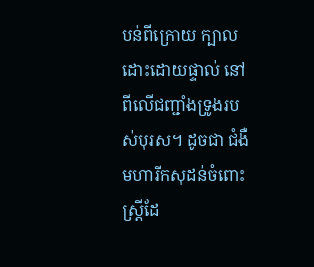បន់ពីក្រោយ ក្បាលដោះដោយផ្ទាល់ នៅពីលើជញ្ជាំងទ្រូងរបស់បុរស។ ដូចជា ជំងឺមហារីកសុដន់ចំពោះស្ត្រីដែ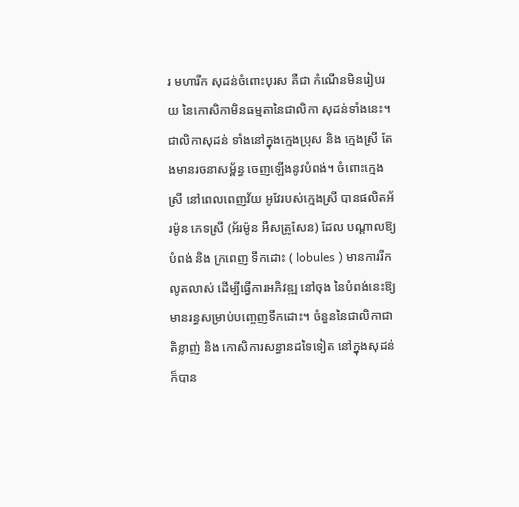រ មហារីក សុដន់ចំពោះបុរស គឺជា កំណើនមិនរៀបរយ នៃកោសិកាមិនធម្មតានៃជាលិកា សុដន់ទាំងនេះ។
ជាលិកាសុដន់ ទាំងនៅក្នុងក្មេងប្រុស និង ក្មេងស្រី តែងមានរចនាសម្ព័ន្ធ ចេញឡើងនូវបំពង់។ ចំពោះក្មេងស្រី នៅពេលពេញវ័យ អូវែរបស់ក្មេងស្រី បានផលិតអ័រម៉ូន ភេទស្រី (អ័រម៉ូន អឺសត្រូសែន) ដែល បណ្តាលឱ្យ បំពង់ និង ក្រពេញ ទឹកដោះ ( lobules ) មានការរីកលូតលាស់ ដើម្បីធ្វើការអភិវឌ្ឍ នៅចុង នៃបំពង់នេះឱ្យមានរន្ធសម្រាប់បញ្ចេញទឹកដោះ។ ចំនួននៃជាលិកាជាតិខ្លាញ់ និង កោសិការសន្ធានដទៃទៀត នៅក្នុងសុដន់ ក៏បាន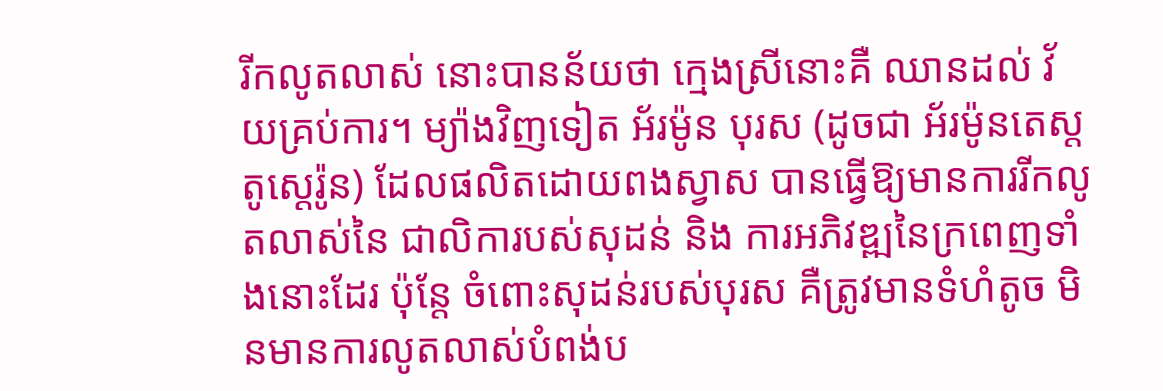រីកលូតលាស់ នោះបានន័យថា ក្មេងស្រីនោះគឺ ឈានដល់ វ័យគ្រប់ការ។ ម្យ៉ាងវិញទៀត អ័រម៉ូន បុរស (ដូចជា អ័រម៉ូនតេស្តតូស្តេរ៉ូន) ដែលផលិតដោយពងស្វាស បានធ្វើឱ្យមានការរីកលូតលាស់នៃ ជាលិការបស់សុដន់ និង ការអភិវឌ្ឍនៃក្រពេញទាំងនោះដែរ ប៉ុន្តែ ចំពោះសុដន់របស់បុរស គឺត្រូវមានទំហំតូច មិនមានការលូតលាស់បំពង់ប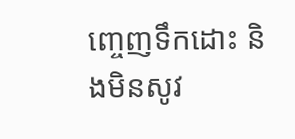ញ្ចេញទឹកដោះ និងមិនសូវ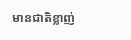មានជាតិខ្លាញ់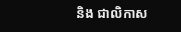និង ជាលិកាស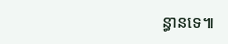ន្ធានទេ៕